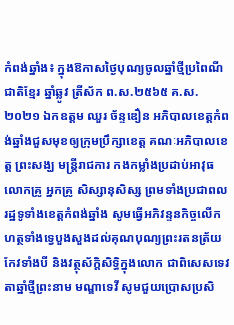កំពង់ឆ្នាំង៖ ក្នុងឱកាសថ្ងៃបុណ្យចូលឆ្នាំថ្មីប្រពៃណីជាតិខ្មែរ ឆ្នាំឆ្លូវ ត្រីស័ក ព.ស.២៥៦៥ គ.ស.២០២១ ឯកឧត្តម ឈួរ ច័ន្ទឌឿន អភិបាលខេត្តកំពង់ឆ្នាំងជួសមុខឲ្យក្រុមប្រឹក្សាខេត្ត គណៈអភិបាលខេត្ត ព្រះសង្ឃ មន្ត្រីរាជការ កងកម្លាំងប្រដាប់អាវុធ លោកគ្រូ អ្នកគ្រូ សិស្សានុសិស្ស ព្រមទាំងប្រជាពលរដ្ឋទូទាំងខេត្តកំពង់ឆ្នាំង សូមធ្វើអភិវន្ទនកិច្ចលើកហត្ថទាំងទ្វេបួងសួងដល់គុណបុណ្យព្រះរតនត្រ័យ កែវទាំងបី និងវត្ថុស័ក្តិសិទ្ធិក្នុងលោក ជាពិសេសទេវតាឆ្នាំថ្មីព្រះនាម មណ្ឌាទេវី សូមជួយប្រោសប្រសិ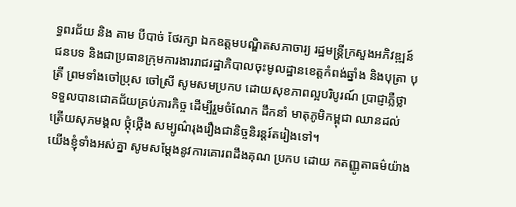ទ្ធពរជ័យ និង តាម បីបាច់ ថែរក្សា ឯកឧត្តមបណ្ឌិតសភាចារ្យ រដ្ឋមន្ត្រីក្រសួងអភិវឌ្ឍន៍ជនបទ និងជាប្រធានក្រុមការងាររាជរដ្ឋាភិបាលចុះមូលដ្ឋានខេត្តកំពង់ឆ្នាំង និងបុត្រា បុត្រី ព្រមទាំងចៅប្រុស ចៅស្រី សូមសមប្រកប ដោយសុខភាពល្អបរិបូរណ៍ ប្រាជ្ញាភ្លឺថ្លា ទទួលបានជោគជ័យគ្រប់ភារកិច្ច ដើម្បីរួមចំណែក ដឹកនាំ មាតុភូមិកម្ពុជា ឈានដល់ត្រើយសុភមង្គល ថ្កុំថ្កើង សម្បូណ៌រុងរឿងជានិច្ចនិរន្តរ៍តរៀងទៅ។
យើងខ្ញុំទាំងអស់គ្នា សូមសម្ដែងនូវការគោរពដឹងគុណ ប្រកប ដោយ កតញ្ញូតាធម៌យ៉ាង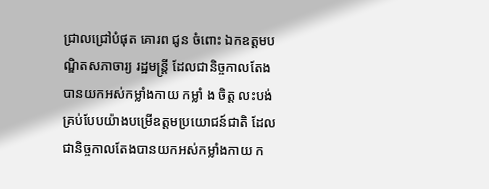ជ្រាលជ្រៅបំផុត គោរព ជូន ចំពោះ ឯកឧត្តមបណ្ឌិតសភាចារ្យ រដ្ឋមន្ត្រី ដែលជានិច្ចកាលតែងបានយកអស់កម្លាំងកាយ កម្លាំ ង ចិត្ត លះបង់ គ្រប់បែបយ៉ាងបម្រើឧត្តមប្រយោជន៍ជាតិ ដែលជានិច្ចកាលតែងបានយកអស់កម្លាំងកាយ ក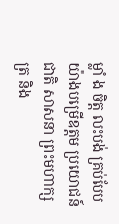ម្លាំ ង ចិត្ត លះបង់ គ្រប់បែបយ៉ាងបម្រើឧត្តម ប្រយោជន៍ជាតិ សាសនា ព្រះមហាក្សត្រ និង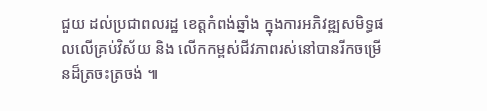ជួយ ដល់ប្រជាពលរដ្ឋ ខេត្តកំពង់ឆ្នាំង ក្នុងការអភិវឌ្ឍសមិទ្ធផលលើគ្រប់វិស័យ និង លើកកម្ពស់ជីវភាពរស់នៅបានរីកចម្រើនដ៏ត្រចះត្រចង់ ៕